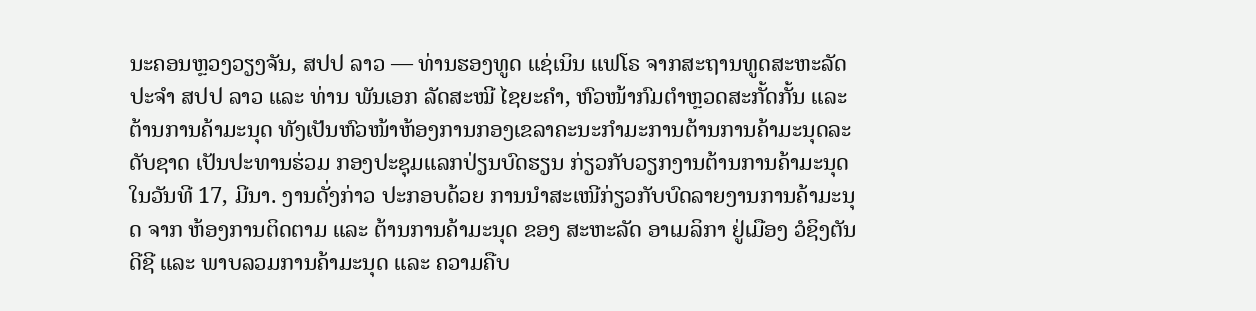ນະຄອນຫຼວງວຽງຈັນ, ສປປ ລາວ — ທ່ານຮອງທູດ ແຊ່ເນິນ ແຟໂຣ ຈາກສະຖານທູດສະຫະລັດ ປະຈໍາ ສປປ ລາວ ແລະ ທ່ານ ພັນເອກ ລັດສະໝີ ໄຊຍະຄໍາ, ຫົວໜ້າກົມຕໍາຫຼວດສະກັ້ດກັ້ນ ແລະ ຕ້ານການຄ້າມະນຸດ ທັງເປັນຫົວໜ້າຫ້ອງການກອງເຂລາຄະນະກໍາມະການຕ້ານການຄ້າມະນຸດລະດັບຊາດ ເປັນປະທານຮ່ວມ ກອງປະຊຸມແລກປ່ຽນບົດຮຽນ ກ່ຽວກັບວຽກງານຕ້ານການຄ້າມະນຸດ ໃນວັນທີ 17, ມີນາ. ງານດັ່ງກ່າວ ປະກອບດ້ວຍ ການນໍາສະເໜີກ່ຽວກັບບົດລາຍງານການຄ້າມະນຸດ ຈາກ ຫ້ອງການຕິດຕາມ ແລະ ຕ້ານການຄ້າມະນຸດ ຂອງ ສະຫະລັດ ອາເມລິກາ ຢູ່ເມືອງ ວໍຊິງຕັນ ດີຊີ ແລະ ພາບລວມການຄ້າມະນຸດ ແລະ ຄວາມຄືບ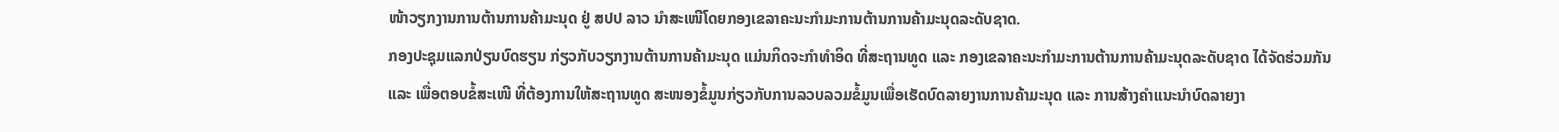ໜ້າວຽກງານການຕ້ານການຄ້າມະນຸດ ຢູ່ ສປປ ລາວ ນໍາສະເໜີໂດຍກອງເຂລາຄະນະກໍາມະການຕ້ານການຄ້າມະນຸດລະດັບຊາດ.
ກອງປະຊຸມແລກປ່ຽນບົດຮຽນ ກ່ຽວກັບວຽກງານຕ້ານການຄ້າມະນຸດ ແມ່ນກິດຈະກໍາທໍາອິດ ທີ່ສະຖານທູດ ແລະ ກອງເຂລາຄະນະກໍາມະການຕ້ານການຄ້າມະນຸດລະດັບຊາດ ໄດ້ຈັດຮ່ວມກັນ ແລະ ເພື່ອຕອບຂໍ້ສະເໜີ ທີ່ຕ້ອງການໃຫ້ສະຖານທູດ ສະໜອງຂໍ້ມູນກ່ຽວກັບການລວບລວມຂໍ້ມູນເພື່ອເຮັດບົດລາຍງານການຄ້າມະນຸດ ແລະ ການສ້າງຄໍາແນະນໍາບົດລາຍງາ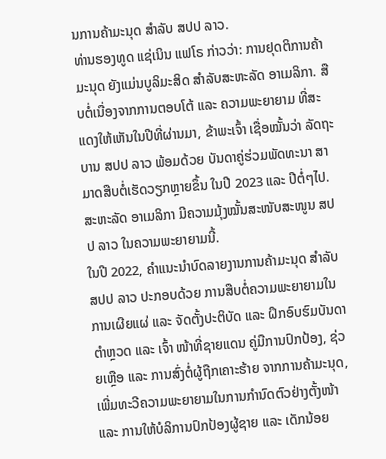ນການຄ້າມະນຸດ ສໍາລັບ ສປປ ລາວ.
ທ່ານຮອງທູດ ແຊ່ເນິນ ແຟໂຣ ກ່າວວ່າ: ການຢຸດຕິການຄ້າມະນຸດ ຍັງແມ່ນບູລິມະສິດ ສໍາລັບສະຫະລັດ ອາເມລິກາ. ສືບຕໍ່ເນື່ອງຈາກການຕອບໂຕ້ ແລະ ຄວາມພະຍາຍາມ ທີ່ສະແດງໃຫ້ເຫັນໃນປີທີ່ຜ່ານມາ, ຂ້າພະເຈົ້າ ເຊື່ອໝັ້ນວ່າ ລັດຖະບານ ສປປ ລາວ ພ້ອມດ້ວຍ ບັນດາຄູ່ຮ່ວມພັດທະນາ ສາມາດສືບຕໍ່ເຮັດວຽກຫຼາຍຂຶ້ນ ໃນປີ 2023 ແລະ ປີຕໍ່ໆໄປ. ສະຫະລັດ ອາເມລິກາ ມີຄວາມມຸ້ງໝັ້ນສະໜັບສະໜູນ ສປປ ລາວ ໃນຄວາມພະຍາຍາມນີ້.
ໃນປີ 2022, ຄໍາແນະນໍາບົດລາຍງານການຄ້າມະນຸດ ສໍາລັບ ສປປ ລາວ ປະກອບດ້ວຍ ການສືບຕໍ່ຄວາມພະຍາຍາມໃນການເຜີຍແຜ່ ແລະ ຈັດຕັ້ງປະຕິບັດ ແລະ ຝຶກອົບຮົມບັນດາຕໍາຫຼວດ ແລະ ເຈົ້າ ໜ້າທີ່ຊາຍແດນ ຄູ່ມືການປົກປ້ອງ, ຊ່ວຍເຫຼືອ ແລະ ການສົ່ງຕໍ່ຜູ້ຖືກເຄາະຮ້າຍ ຈາກການຄ້າມະນຸດ, ເພີ່ມທະວີຄວາມພະຍາຍາມໃນການກຳນົດຕົວຢ່າງຕັ້ງໜ້າ ແລະ ການໃຫ້ບໍລິການປົກປ້ອງຜູ້ຊາຍ ແລະ ເດັກນ້ອຍ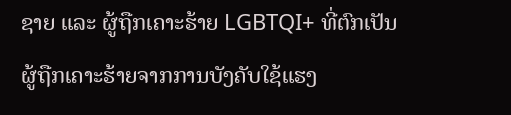ຊາຍ ແລະ ຜູ້ຖືກເຄາະຮ້າຍ LGBTQI+ ທີ່ຕົກເປັນຜູ້ຖືກເຄາະຮ້າຍຈາກການບັງຄັບໃຊ້ແຮງ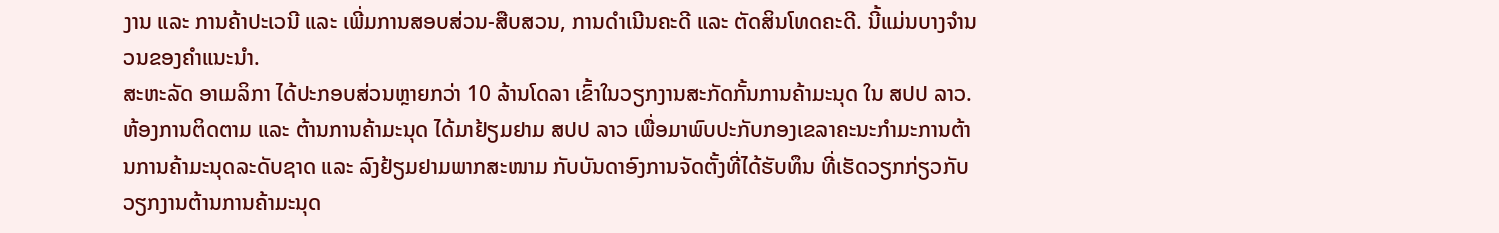ງານ ແລະ ການຄ້າປະເວນີ ແລະ ເພີ່ມການສອບສ່ວນ-ສືບສວນ, ການດໍາເນີນຄະດີ ແລະ ຕັດສິນໂທດຄະດີ. ນີ້ແມ່ນບາງຈໍານວນຂອງຄໍາແນະນໍາ.
ສະຫະລັດ ອາເມລິກາ ໄດ້ປະກອບສ່ວນຫຼາຍກວ່າ 10 ລ້ານໂດລາ ເຂົ້າໃນວຽກງານສະກັດກັ້ນການຄ້າມະນຸດ ໃນ ສປປ ລາວ. ຫ້ອງການຕິດຕາມ ແລະ ຕ້ານການຄ້າມະນຸດ ໄດ້ມາຢ້ຽມຢາມ ສປປ ລາວ ເພື່ອມາພົບປະກັບກອງເຂລາຄະນະກໍາມະການຕ້ານການຄ້າມະນຸດລະດັບຊາດ ແລະ ລົງຢ້ຽມຢາມພາກສະໜາມ ກັບບັນດາອົງການຈັດຕັ້ງທີ່ໄດ້ຮັບທຶນ ທີ່ເຮັດວຽກກ່ຽວກັບວຽກງານຕ້ານການຄ້າມະນຸດ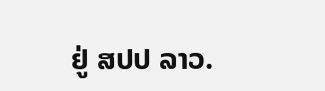ຢູ່ ສປປ ລາວ.